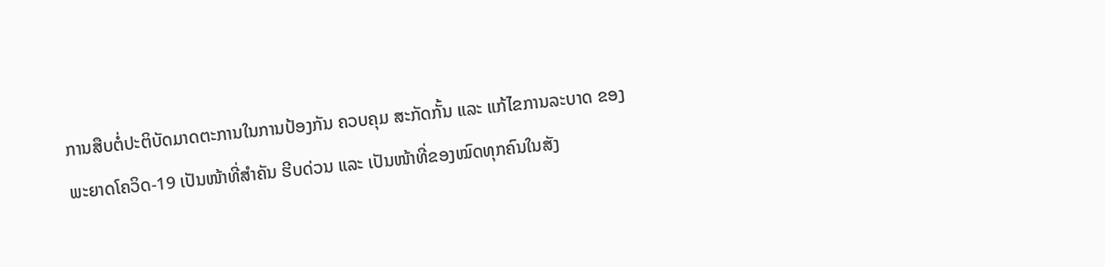ການສືບຕໍ່ປະຕິບັດມາດຕະການໃນການປ້ອງກັນ ຄວບຄຸມ ສະກັດກັ້ນ ແລະ ແກ້ໄຂການລະບາດ ຂອງພະຍາດໂຄວິດ-19 ເປັນໜ້າທີ່ສຳຄັນ ຮີບດ່ວນ ແລະ ເປັນໜ້າທີ່ຂອງໝົດທຸກຄົນໃນສັງ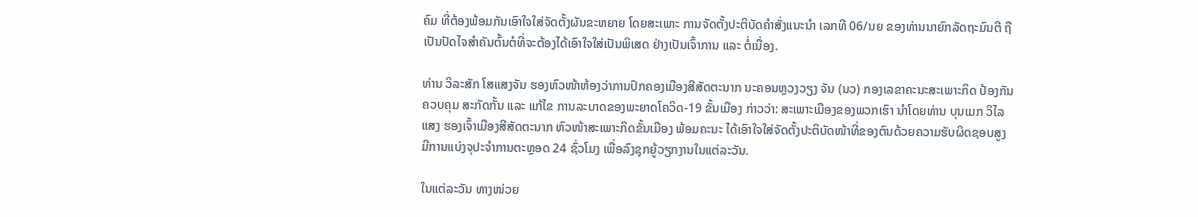ຄົມ ທີ່ຕ້ອງພ້ອມກັນເອົາໃຈໃສ່ຈັດຕັ້ງຜັນຂະຫຍາຍ ໂດຍສະເພາະ ການຈັດຕັ້ງປະຕິບັດຄຳສັ່ງແນະນຳ ເລກທີ 06/ນຍ ຂອງທ່ານນາຍົກລັດຖະມົນຕີ ຖືເປັນປັດໄຈສຳຄັນຕົ້ນຕໍທີ່ຈະຕ້ອງໄດ້ເອົາໃຈໃສ່ເປັນພິເສດ ຢ່າງເປັນເຈົ້າການ ແລະ ຕໍ່ເນື່ອງ.

ທ່ານ ວິລະສັກ ໂສແສງຈັນ ຮອງຫົວໜ້າຫ້ອງວ່າການປົກຄອງເມືອງສີສັດຕະນາກ ນະຄອນຫຼວງວຽງ ຈັນ (ນວ) ກອງເລຂາຄະນະສະເພາະກິດ ປ້ອງກັນ ຄວບຄຸມ ສະກັດກັ້ນ ແລະ ແກ້ໄຂ ການລະບາດຂອງພະຍາດໂຄວິດ-19 ຂັ້ນເມືອງ ກ່າວວ່າ: ສະເພາະເມືອງຂອງພວກເຮົາ ນຳໂດຍທ່ານ ບຸນເມກ ວິໄລແສງ ຮອງເຈົ້າເມືອງສີສັດຕະນາກ ຫົວໜ້າສະເພາະກິດຂັ້ນເມືອງ ພ້ອມຄະນະ ໄດ້ເອົາໃຈໃສ່ຈັດຕັ້ງປະຕິບັດໜ້າທີ່ຂອງຕົນດ້ວຍຄວາມຮັບຜິດຊອບສູງ ມີການແບ່ງຈຸປະຈຳການຕະຫຼອດ 24 ຊົ່ວໂມງ ເພື່ອລົງຊຸກຍູ້ວຽກງານໃນແຕ່ລະວັນ.

ໃນແຕ່ລະວັນ ທາງໜ່ວຍ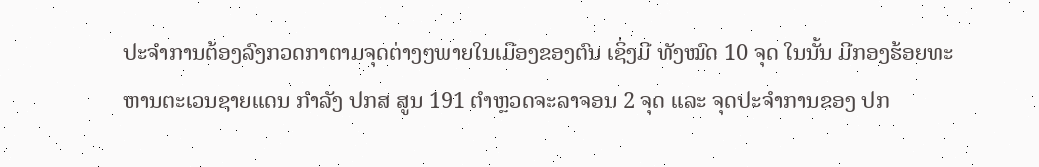ປະຈຳການຕ້ອງລົງກວດກາຕາມຈຸດຕ່າງໆພາຍໃນເມືອງຂອງຕົນ ເຊິ່ງມີ ທັງໝົດ 10 ຈຸດ ໃນນັ້ນ ມີກອງຮ້ອຍທະຫານຕະເວນຊາຍແດນ ກຳລັງ ປກສ ສູນ 191 ຕຳຫຼວດຈະລາຈອນ 2 ຈຸດ ແລະ ຈຸດປະຈຳການຂອງ ປກ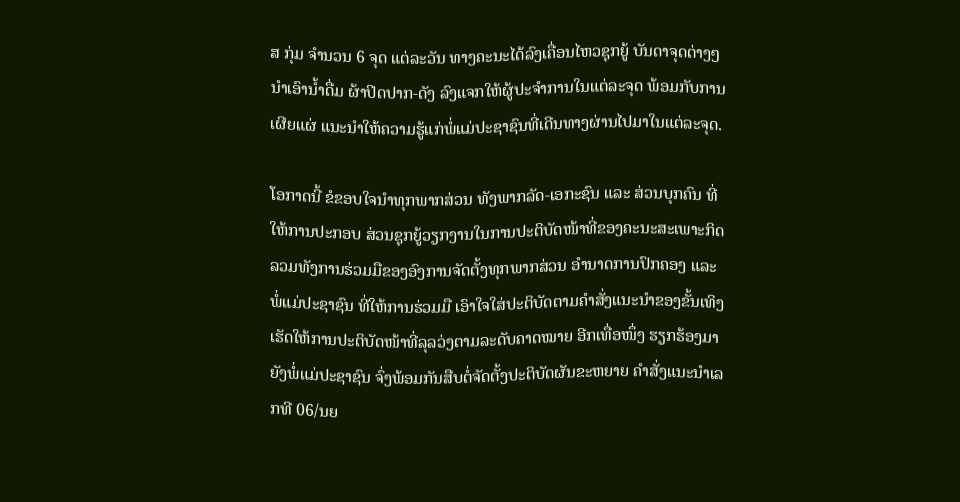ສ ກຸ່ມ ຈຳນວນ 6 ຈຸດ ແຕ່ລະວັນ ທາງຄະນະໄດ້ລົງເຄື່ອນໄຫວຊຸກຍູ້ ບັນດາຈຸດຕ່າງໆ ນຳເອົານ້ຳດື່ມ ຜ້າປິດປາກ-ດັງ ລົງແຈກໃຫ້ຜູ້ປະຈຳການໃນແຕ່ລະຈຸດ ພ້ອມກັບການເຜີຍແຜ່ ແນະນຳໃຫ້ຄວາມຮູ້ແກ່ພໍ່ແມ່ປະຊາຊົນທີ່ເດີນທາງຜ່ານໄປມາໃນແຕ່ລະຈຸດ.

ໂອກາດນີ້ ຂໍຂອບໃຈນຳທຸກພາກສ່ວນ ທັງພາກລັດ-ເອກະຊົນ ແລະ ສ່ວນບຸກຄົນ ທີ່ໃຫ້ການປະກອບ ສ່ວນຊຸກຍູ້ວຽກງານໃນການປະຕິບັດໜ້າທີ່ຂອງຄະນະສະເພາະກິດ ລວມທັງການຮ່ວມມືຂອງອົງການຈັດຕັ້ງທຸກພາກສ່ວນ ອຳນາດການປົກຄອງ ແລະ ພໍ່ແມ່ປະຊາຊົນ ທີ່ໃຫ້ການຮ່ວມມື ເອົາໃຈໃສ່ປະຕິບັດຕາມຄຳສັ່ງແນະນຳຂອງຂັ້ນເທິງ ເຮັດໃຫ້ການປະຕິບັດໜ້າທີ່ລຸລວ່ງຕາມລະດັບຄາດໝາຍ ອີກເທື່ອໜຶ່ງ ຮຽກຮ້ອງມາຍັງພໍ່ແມ່ປະຊາຊົນ ຈົ່ງພ້ອມກັນສືບຕໍ່ຈັດຕັ້ງປະຕິບັດຜັນຂະຫຍາຍ ຄຳສັ່ງແນະນຳເລກທີ 06/ນຍ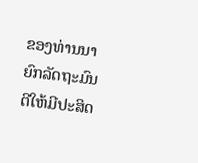ຂອງທ່ານນາຍົກລັດຖະມົນຕີໃຫ້ມີປະສິດ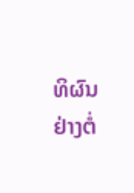ທິຜົນຢ່າງຕໍ່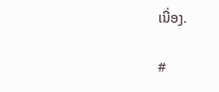ເນື່ອງ.

#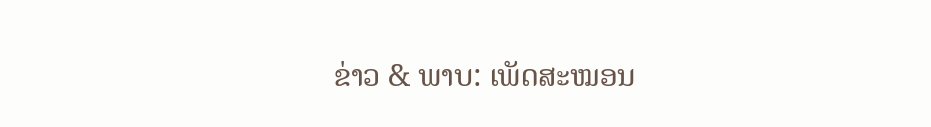ຂ່າວ & ພາບ: ເພັດສະໝອນ